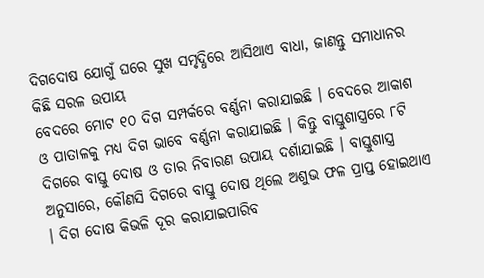ଦିଗଦୋଷ ଯୋଗୁଁ ଘରେ ସୁଖ ସମୃଦ୍ଧିରେ ଆସିଥାଏ ବାଧା, ଜାଣନ୍ତୁ ସମାଧାନର କିଛି ସରଳ ଉପାୟ
ବେଦରେ ମୋଟ ୧୦ ଦିଗ ସମ୍ପର୍କରେ ବର୍ଣ୍ଣନା କରାଯାଇଛି । ବେଦରେ ଆକାଶ ଓ ପାତାଳକୁ ମଧ୍ୟ ଦିଗ ଭାବେ ବର୍ଣ୍ଣନା କରାଯାଇଛି । କିନ୍ତୁ ବାସ୍ତୁଶାସ୍ତ୍ରରେ ୮ଟି ଦିଗରେ ବାସ୍ତୁ ଦୋଷ ଓ ତାର ନିବାରଣ ଉପାୟ ଦର୍ଶାଯାଇଛି । ବାସ୍ତୁଶାସ୍ତ୍ର ଅନୁସାରେ, କୌଣସି ଦିଗରେ ବାସ୍ତୁ ଦୋଷ ଥିଲେ ଅଶୁଭ ଫଳ ପ୍ରାପ୍ତ ହୋଇଥାଏ । ଦିଗ ଦୋଷ କିଭଳି ଦୂର କରାଯାଇପାରିବ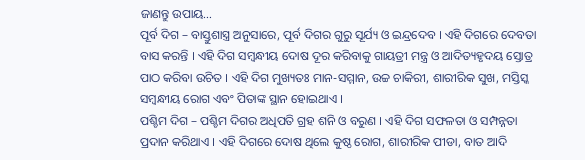ଜାଣନ୍ତୁ ଉପାୟ…
ପୂର୍ବ ଦିଗ – ବାସ୍ତୁଶାସ୍ତ୍ର ଅନୁସାରେ, ପୂର୍ବ ଦିଗର ଗୁରୁ ସୂର୍ଯ୍ୟ ଓ ଇନ୍ଦ୍ରଦେବ । ଏହି ଦିଗରେ ଦେବତା ବାସ କରନ୍ତି । ଏହି ଦିଗ ସମ୍ବନ୍ଧୀୟ ଦୋଷ ଦୂର କରିବାକୁ ଗାୟତ୍ରୀ ମନ୍ତ୍ର ଓ ଆଦିତ୍ୟହୃଦୟ ସ୍ତୋତ୍ର ପାଠ କରିବା ଉଚିତ । ଏହି ଦିଗ ମୁଖ୍ୟତଃ ମାନ-ସମ୍ମାନ, ଉଚ୍ଚ ଚାକିରୀ, ଶାରୀରିକ ସୁଖ, ମସ୍ତିସ୍କ ସମ୍ବନ୍ଧୀୟ ରୋଗ ଏବଂ ପିତାଙ୍କ ସ୍ଥାନ ହୋଇଥାଏ ।
ପଶ୍ଚିମ ଦିଗ – ପଶ୍ଚିମ ଦିଗର ଅଧିପତି ଗ୍ରହ ଶନି ଓ ବରୁଣ । ଏହି ଦିଗ ସଫଳତା ଓ ସମ୍ପନ୍ନତା ପ୍ରଦାନ କରିଥାଏ । ଏହି ଦିଗରେ ଦୋଷ ଥିଲେ କୁଷ୍ଠ ରୋଗ, ଶାରୀରିକ ପୀଡା, ବାତ ଆଦି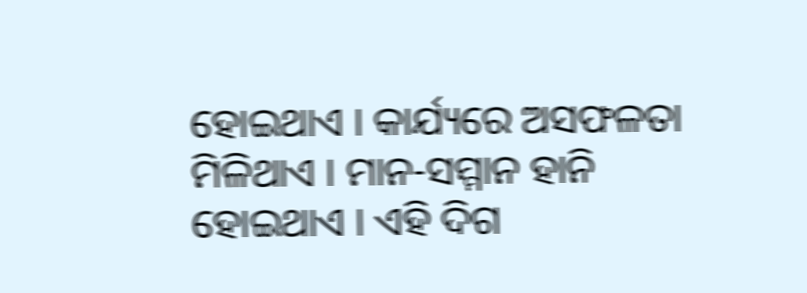ହୋଇଥାଏ । କାର୍ଯ୍ୟରେ ଅସଫଳତା ମିଳିଥାଏ । ମାନ-ସମ୍ମାନ ହାନି ହୋଇଥାଏ । ଏହି ଦିଗ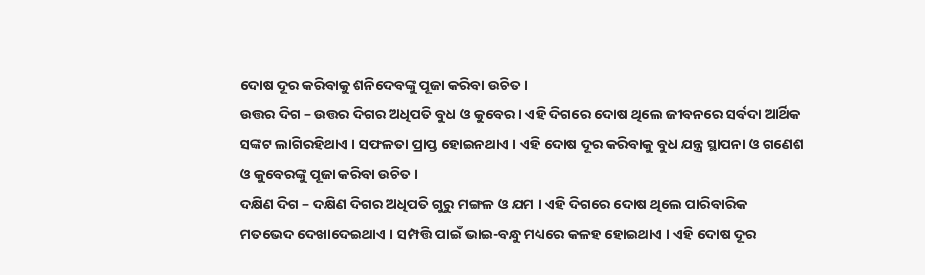ଦୋଷ ଦୂର କରିବାକୁ ଶନିଦେବଙ୍କୁ ପୂଜା କରିବା ଉଚିତ ।
ଉତ୍ତର ଦିଗ – ଉତ୍ତର ଦିଗର ଅଧିପତି ବୁଧ ଓ କୁବେର । ଏହି ଦିଗରେ ଦୋଷ ଥିଲେ ଜୀବନରେ ସର୍ବଦା ଆର୍ଥିକ ସଙ୍କଟ ଲାଗିରହିଥାଏ । ସଫଳତା ପ୍ରାପ୍ତ ହୋଇନଥାଏ । ଏହି ଦୋଷ ଦୂର କରିବାକୁ ବୁଧ ଯନ୍ତ୍ର ସ୍ଥାପନା ଓ ଗଣେଶ ଓ କୁବେରଙ୍କୁ ପୂଜା କରିବା ଉଚିତ ।
ଦକ୍ଷିଣ ଦିଗ – ଦକ୍ଷିଣ ଦିଗର ଅଧିପତି ଗୁରୁ ମଙ୍ଗଳ ଓ ଯମ । ଏହି ଦିଗରେ ଦୋଷ ଥିଲେ ପାରିବାରିକ ମତଭେଦ ଦେଖାଦେଇଥାଏ । ସମ୍ପତ୍ତି ପାଇଁ ଭାଇ-ବନ୍ଧୁ ମଧ୍ୟରେ କଳହ ହୋଇଥାଏ । ଏହି ଦୋଷ ଦୂର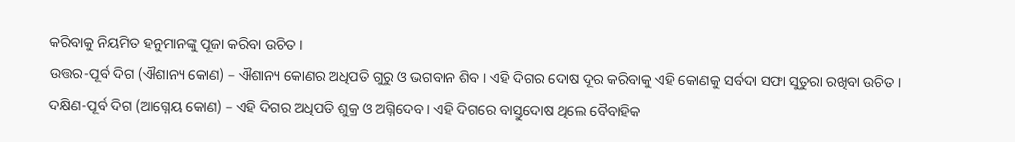କରିବାକୁ ନିୟମିତ ହନୁମାନଙ୍କୁ ପୂଜା କରିବା ଉଚିତ ।
ଉତ୍ତର-ପୂର୍ବ ଦିଗ (ଐଶାନ୍ୟ କୋଣ) – ଐଶାନ୍ୟ କୋଣର ଅଧିପତି ଗୁରୁ ଓ ଭଗବାନ ଶିବ । ଏହି ଦିଗର ଦୋଷ ଦୂର କରିବାକୁ ଏହି କୋଣକୁ ସର୍ବଦା ସଫା ସୁତୁରା ରଖିବା ଉଚିତ ।
ଦକ୍ଷିଣ-ପୂର୍ବ ଦିଗ (ଆଗ୍ନେୟ କୋଣ) – ଏହି ଦିଗର ଅଧିପତି ଶୁକ୍ର ଓ ଅଗ୍ନିଦେବ । ଏହି ଦିଗରେ ବାସ୍ତୁଦୋଷ ଥିଲେ ବୈବାହିକ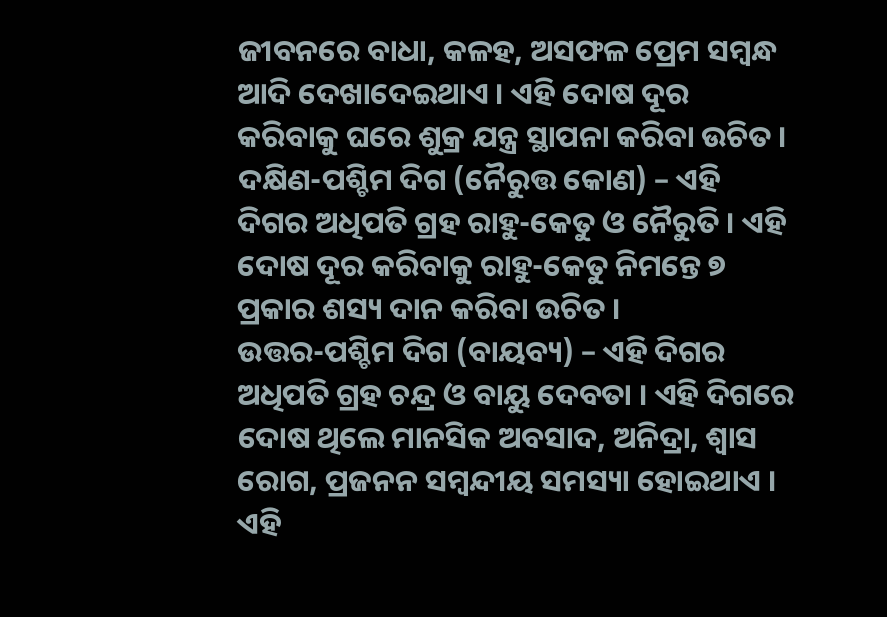ଜୀବନରେ ବାଧା, କଳହ, ଅସଫଳ ପ୍ରେମ ସମ୍ବନ୍ଧ ଆଦି ଦେଖାଦେଇଥାଏ । ଏହି ଦୋଷ ଦୂର କରିବାକୁ ଘରେ ଶୁକ୍ର ଯନ୍ତ୍ର ସ୍ଥାପନା କରିବା ଉଚିତ ।
ଦକ୍ଷିଣ-ପଶ୍ଚିମ ଦିଗ (ନୈରୁତ୍ତ କୋଣ) – ଏହି ଦିଗର ଅଧିପତି ଗ୍ରହ ରାହୁ-କେତୁ ଓ ନୈରୁତି । ଏହି ଦୋଷ ଦୂର କରିବାକୁ ରାହୁ-କେତୁ ନିମନ୍ତେ ୭ ପ୍ରକାର ଶସ୍ୟ ଦାନ କରିବା ଉଚିତ ।
ଉତ୍ତର-ପଶ୍ଚିମ ଦିଗ (ବାୟବ୍ୟ) – ଏହି ଦିଗର ଅଧିପତି ଗ୍ରହ ଚନ୍ଦ୍ର ଓ ବାୟୁ ଦେବତା । ଏହି ଦିଗରେ ଦୋଷ ଥିଲେ ମାନସିକ ଅବସାଦ, ଅନିଦ୍ରା, ଶ୍ୱାସ ରୋଗ, ପ୍ରଜନନ ସମ୍ବନ୍ଦୀୟ ସମସ୍ୟା ହୋଇଥାଏ । ଏହି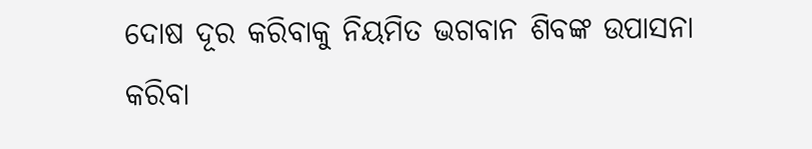ଦୋଷ ଦୂର କରିବାକୁ ନିୟମିତ ଭଗବାନ ଶିବଙ୍କ ଉପାସନା କରିବା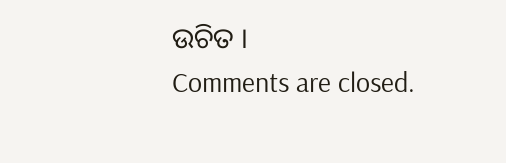ଉଚିତ ।
Comments are closed.